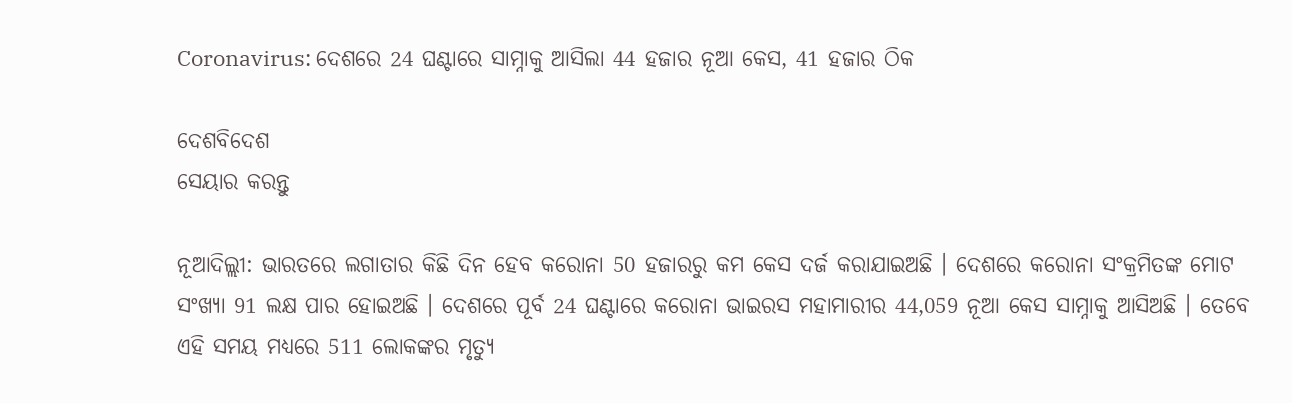Coronavirus: ଦେଶରେ 24 ଘଣ୍ଟାରେ ସାମ୍ନାକୁ ଆସିଲା 44 ହଜାର ନୂଆ କେସ, 41 ହଜାର ଠିକ

ଦେଶବିଦେଶ
ସେୟାର କରନ୍ତୁ

ନୂଆଦିଲ୍ଲୀ: ଭାରତରେ ଲଗାତାର କିଛି ଦିନ ହେବ କରୋନା 50 ହଜାରରୁ କମ କେସ ଦର୍ଜ କରାଯାଇଅଛି । ଦେଶରେ କରୋନା ସଂକ୍ରମିତଙ୍କ ମୋଟ ସଂଖ୍ୟା 91 ଲକ୍ଷ ପାର ହୋଇଅଛି । ଦେଶରେ ପୂର୍ବ 24 ଘଣ୍ଟାରେ କରୋନା ଭାଇରସ ମହାମାରୀର 44,059 ନୂଆ କେସ ସାମ୍ନାକୁ ଆସିଅଛି । ତେବେ ଏହି ସମୟ ମଧ୍ୟରେ 511 ଲୋକଙ୍କର ମୃତ୍ୟୁ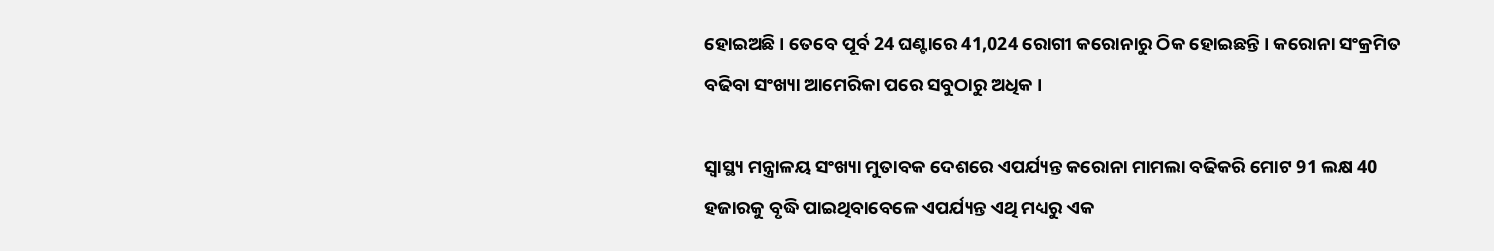ହୋଇଅଛି । ତେବେ ପୂର୍ବ 24 ଘଣ୍ଟାରେ 41,024 ରୋଗୀ କରୋନାରୁ ଠିକ ହୋଇଛନ୍ତି । କରୋନା ସଂକ୍ରମିତ ବଢିବା ସଂଖ୍ୟା ଆମେରିକା ପରେ ସବୁଠାରୁ ଅଧିକ ।

ସ୍ୱାସ୍ଥ୍ୟ ମନ୍ତ୍ରାଳୟ ସଂଖ୍ୟା ମୁତାବକ ଦେଶରେ ଏପର୍ଯ୍ୟନ୍ତ କରୋନା ମାମଲା ବଢିକରି ମୋଟ 91 ଲକ୍ଷ 40 ହଜାରକୁ ବୃଦ୍ଧି ପାଇଥିବାବେଳେ ଏପର୍ଯ୍ୟନ୍ତ ଏଥି ମଧ୍ୟରୁ ଏକ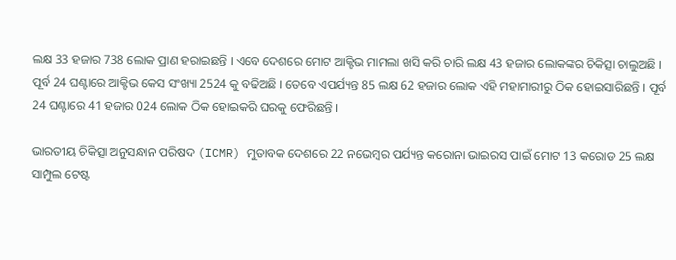ଲକ୍ଷ 33 ହଜାର 738 ଲୋକ ପ୍ରାଣ ହରାଇଛନ୍ତି । ଏବେ ଦେଶରେ ମୋଟ ଆକ୍ଟିଭ ମାମଲା ଖସି କରି ଚାରି ଲକ୍ଷ 43 ହଜାର ଲୋକଙ୍କର ଚିକିତ୍ସା ଚାଲୁଅଛି । ପୂର୍ବ 24 ଘଣ୍ଟାରେ ଆକ୍ଟିଭ କେସ ସଂଖ୍ୟା 2524 କୁ ବଢିଅଛି । ତେବେ ଏପର୍ଯ୍ୟନ୍ତ 85 ଲକ୍ଷ 62 ହଜାର ଲୋକ ଏହି ମହାମାରୀରୁ ଠିକ ହୋଇସାରିଛନ୍ତି । ପୂର୍ବ 24 ଘଣ୍ଟାରେ 41 ହଜାର 024 ଲୋକ ଠିକ ହୋଇକରି ଘରକୁ ଫେରିଛନ୍ତି ।

ଭାରତୀୟ ଚିକିତ୍ସା ଅନୁସନ୍ଧାନ ପରିଷଦ (ICMR) ମୁତାବକ ଦେଶରେ 22 ନଭେମ୍ବର ପର୍ଯ୍ୟନ୍ତ କରୋନା ଭାଇରସ ପାଇଁ ମୋଟ 13 କରୋଡ 25 ଲକ୍ଷ ସାମ୍ପୁଲ ଟେଷ୍ଟ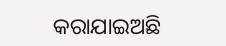କରାଯାଇଅଛି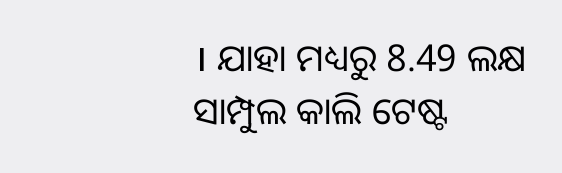। ଯାହା ମଧ୍ୟରୁ 8.49 ଲକ୍ଷ ସାମ୍ପୁଲ କାଲି ଟେଷ୍ଟ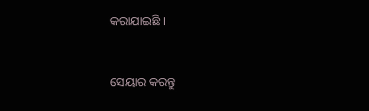କରାଯାଇଛି ।


ସେୟାର କରନ୍ତୁ